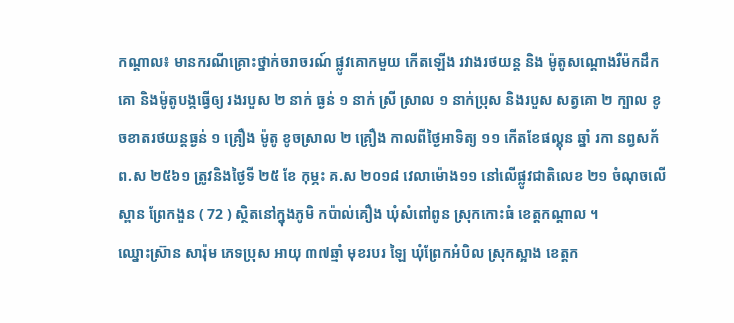កណ្ដាល៖ មានករណីគ្រោះថ្នាក់ចរាចរណ៍ ផ្លូវគោកមួយ កើតឡើង រវាងរថយន្ត និង ម៉ូតូសណ្ដោងរឺម៉កដឹកគោ និងម៉ូតូបង្កធ្វើឲ្យ រងរបួស ២ នាក់ ធ្ងន់ ១ នាក់ ស្រី ស្រាល ១ នាក់ប្រុស និងរបួស សត្វគោ ២ ក្បាល ខូចខាតរថយន្ដធ្ងន់ ១ គ្រឿង ម៉ូតូ ខូចស្រាល ២ គ្រឿង កាលពីថ្ងៃអាទិត្យ ១១ កើតខែផល្គុន ឆ្នាំ រកា នព្វសក័ ព.ស ២៥៦១ ត្រូវនិងថ្ងៃទី ២៥ ខែ កុម្ភះ គ.ស ២០១៨ វេលាម៉ោង១១ នៅលើផ្លូវជាតិលេខ ២១ ចំណុចលើស្ពាន ព្រែកងួន ( 72 ) ស្ថិតនៅក្នុងភូមិ កប៉ាល់គឿង ឃុំសំពៅពូន ស្រុកកោះធំ ខេត្តកណ្ដាល ។
ឈ្នោះស៊្រាន សារ៉ុម ភេទប្រុស អាយុ ៣៧ឆ្មាំ មុខរបរ ឡៃ ឃុំព្រែកអំបិល ស្រុកស្អាង ខេត្តក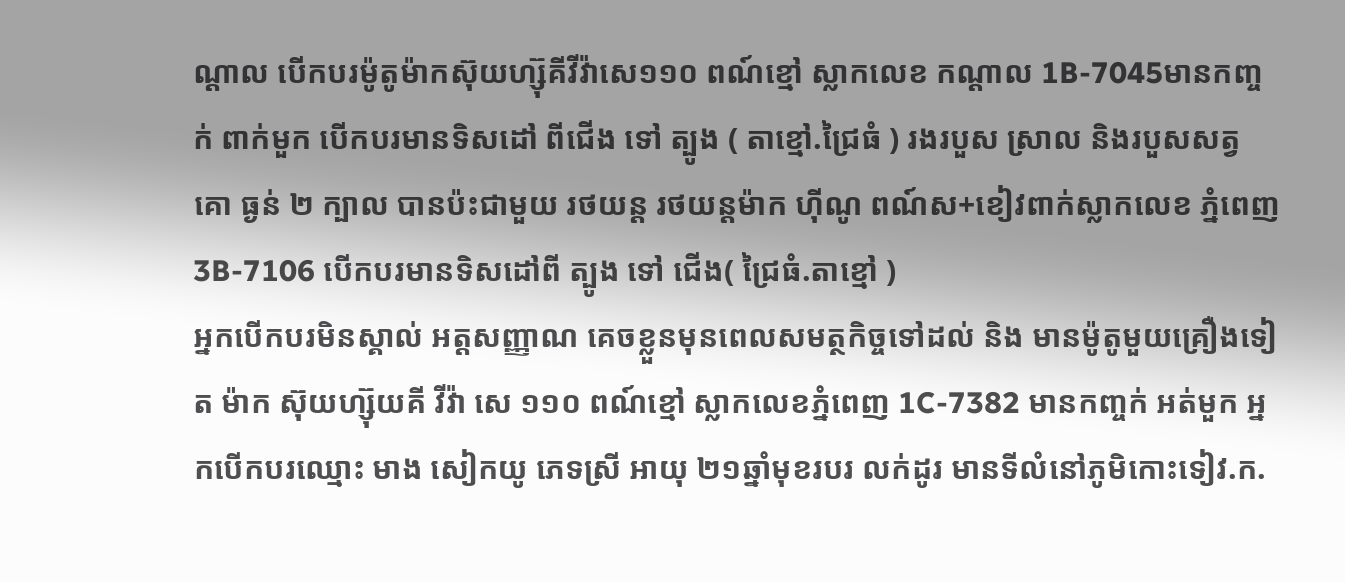ណ្ដាល បើកបរម៉ូតូម៉ាកស៊ុយហ្ស៊ុគីវីវ៉ាសេ១១០ ពណ៍ខ្មៅ ស្លាកលេខ កណ្ដាល 1B-7045មានកញ្ចក់ ពាក់មួក បើកបរមានទិសដៅ ពីជើង ទៅ ត្បូង ( តាខ្មៅ.ជ្រៃធំ ) រងរបួស ស្រាល និងរបួសសត្វ គោ ធ្ងន់ ២ ក្បាល បានប៉ះជាមួយ រថយន្ដ រថយន្តម៉ាក ហុីណូ ពណ៍ស+ខៀវពាក់ស្លាកលេខ ភ្នំពេញ 3B-7106 បើកបរមានទិសដៅពី ត្បូង ទៅ ជើង( ជ្រៃធំ.តាខ្មៅ )
អ្នកបើកបរមិនស្គាល់ អត្តសញ្ញាណ គេចខ្លួនមុនពេលសមត្ថកិច្ចទៅដល់ និង មានម៉ូតូមួយគ្រឿងទៀត ម៉ាក ស៊ុយហ្ស៊ុយគី វីវ៉ា សេ ១១០ ពណ៍ខ្មៅ ស្លាកលេខភ្នំពេញ 1C-7382 មានកញ្ចក់ អត់មួក អ្នកបើកបរឈ្មោះ មាង សៀកយូ ភេទស្រី អាយុ ២១ឆ្នាំមុខរបរ លក់ដូរ មានទីលំនៅភូមិកោះទៀវ.ក.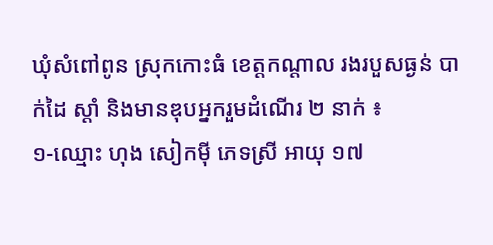ឃុំសំពៅពូន ស្រុកកោះធំ ខេត្តកណ្តាល រងរបួសធ្ងន់ បាក់ដៃ ស្ដាំ និងមានឌុបអ្នករួមដំណើរ ២ នាក់ ៖
១-ឈ្មោះ ហុង សៀកមុី ភេទស្រី អាយុ ១៧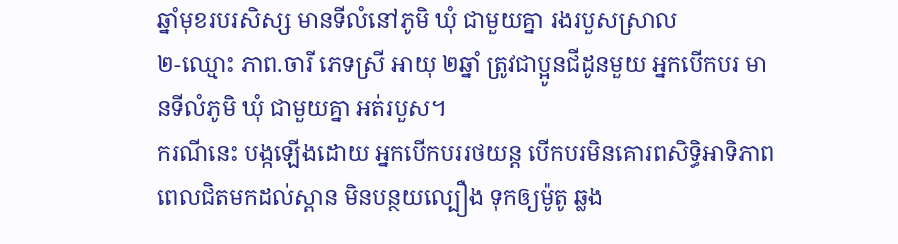ឆ្នាំមុខរបរសិស្ស មានទីលំនៅភូមិ ឃុំ ជាមួយគ្នា រងរបួសស្រាល
២-ឈ្មោះ ភាព.ចារី ភេទស្រី អាយុ ២ឆ្នាំ ត្រូវជាប្អូនជីដូនមួយ អ្នកបើកបរ មានទីលំភូមិ ឃុំ ជាមួយគ្នា អត់របួស។
ករណីនេះ បង្កឡើងដោយ អ្នកបើកបររថយន្ត បើកបរមិនគោរពសិទ្ធិអាទិភាព ពេលជិតមកដល់ស្ពាន មិនបន្ថយល្បឿង ទុកឲ្យម៉ូតូ ឆ្លង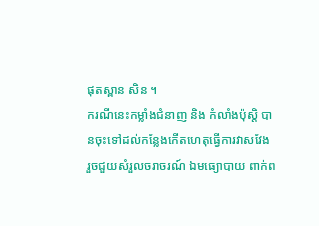ផុតស្ពាន សិន ។
ករណីនេះកម្លាំងជំនាញ និង កំលាំងប៉ុស្ដិ បានចុះទៅដល់កន្លែងកើតហេតុធ្វើការវាសវែង រួចជួយសំរួលចរាចរណ៍ ឯមធ្យោបាយ ពាក់ព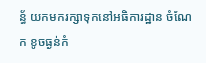ន្ធ័ យកមករក្សាទុកនៅអធិការដ្ឋាន ចំណែក ខូចធ្ងន់កំ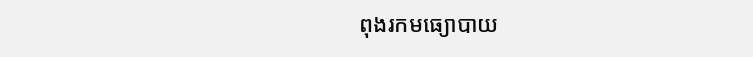ពុងរកមធ្យោបាយ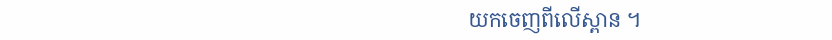យកចេញពីលើស្ពាន ។